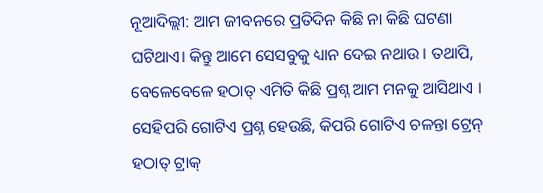ନୂଆଦିଲ୍ଲୀ: ଆମ ଜୀବନରେ ପ୍ରତିଦିନ କିଛି ନା କିଛି ଘଟଣା ଘଟିଥାଏ। କିନ୍ତୁ ଆମେ ସେସବୁକୁ ଧ୍ୟାନ ଦେଇ ନଥାଉ । ତଥାପି, ବେଳେବେଳେ ହଠାତ୍ ଏମିତି କିଛି ପ୍ରଶ୍ନ ଆମ ମନକୁ ଆସିଥାଏ । ସେହିପରି ଗୋଟିଏ ପ୍ରଶ୍ନ ହେଉଛି, କିପରି ଗୋଟିଏ ଚଳନ୍ତା ଟ୍ରେନ୍ ହଠାତ୍ ଟ୍ରାକ୍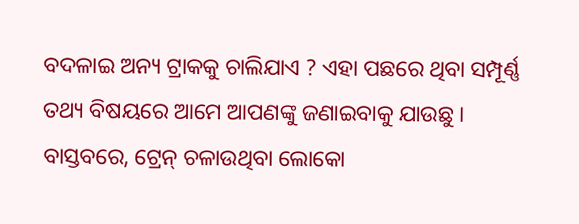ବଦଳାଇ ଅନ୍ୟ ଟ୍ରାକକୁ ଚାଲିଯାଏ ? ଏହା ପଛରେ ଥିବା ସମ୍ପୂର୍ଣ୍ଣ ତଥ୍ୟ ବିଷୟରେ ଆମେ ଆପଣଙ୍କୁ ଜଣାଇବାକୁ ଯାଉଛୁ ।
ବାସ୍ତବରେ, ଟ୍ରେନ୍ ଚଳାଉଥିବା ଲୋକୋ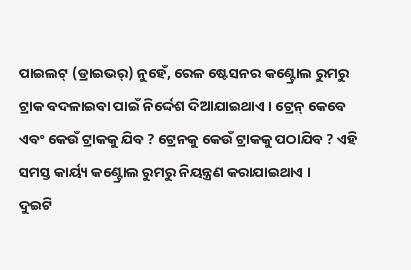ପାଇଲଟ୍ (ଡ୍ରାଇଭର୍) ନୁହେଁ, ରେଳ ଷ୍ଟେସନର କଣ୍ଟ୍ରୋଲ ରୁମରୁ ଟ୍ରାକ ବଦଳାଇବା ପାଇଁ ନିର୍ଦ୍ଦେଶ ଦିଆଯାଇଥାଏ । ଟ୍ରେନ୍ କେବେ ଏବଂ କେଉଁ ଟ୍ରାକକୁ ଯିବ ? ଟ୍ରେନକୁ କେଉଁ ଟ୍ରାକକୁ ପଠାଯିବ ? ଏହି ସମସ୍ତ କାର୍ୟ୍ୟ କଣ୍ଟ୍ରୋଲ ରୁମରୁ ନିୟନ୍ତ୍ରଣ କରାଯାଇଥାଏ ।
ଦୁଇଟି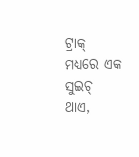ଟ୍ରାକ୍ ମଧ୍ୟରେ ଏକ ସୁଇଚ୍ ଥାଏ,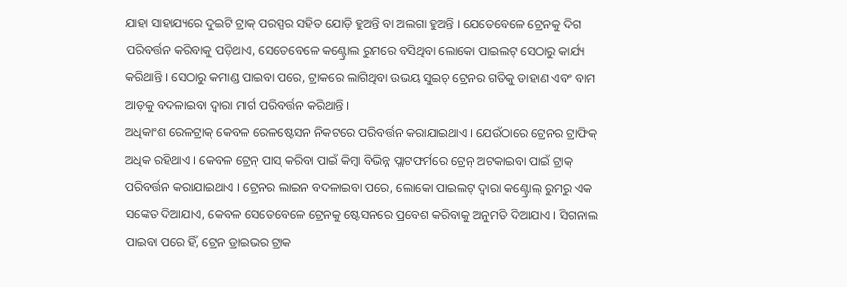ଯାହା ସାହାଯ୍ୟରେ ଦୁଇଟି ଟ୍ରାକ୍ ପରସ୍ପର ସହିତ ଯୋଡ଼ି ହୁଅନ୍ତି ବା ଅଲଗା ହୁଅନ୍ତି । ଯେତେବେଳେ ଟ୍ରେନକୁ ଦିଗ ପରିବର୍ତ୍ତନ କରିବାକୁ ପଡ଼ିଥାଏ, ସେତେବେଳେ କଣ୍ଟ୍ରୋଲ ରୁମରେ ବସିଥିବା ଲୋକୋ ପାଇଲଟ୍ ସେଠାରୁ କାର୍ଯ୍ୟ କରିଥାନ୍ତି । ସେଠାରୁ କମାଣ୍ଡ ପାଇବା ପରେ, ଟ୍ରାକରେ ଲାଗିଥିବା ଉଭୟ ସୁଇଚ୍ ଟ୍ରେନର ଗତିକୁ ଡାହାଣ ଏବଂ ବାମ ଆଡ଼କୁ ବଦଳାଇବା ଦ୍ୱାରା ମାର୍ଗ ପରିବର୍ତ୍ତନ କରିଥାନ୍ତି ।
ଅଧିକାଂଶ ରେଳଟ୍ରାକ୍ କେବଳ ରେଳଷ୍ଟେସନ ନିକଟରେ ପରିବର୍ତ୍ତନ କରାଯାଇଥାଏ । ଯେଉଁଠାରେ ଟ୍ରେନର ଟ୍ରାଫିକ୍ ଅଧିକ ରହିଥାଏ । କେବଳ ଟ୍ରେନ୍ ପାସ୍ କରିବା ପାଇଁ କିମ୍ବା ବିଭିନ୍ନ ପ୍ଲାଟଫର୍ମରେ ଟ୍ରେନ୍ ଅଟକାଇବା ପାଇଁ ଟ୍ରାକ୍ ପରିବର୍ତ୍ତନ କରାଯାଇଥାଏ । ଟ୍ରେନର ଲାଇନ ବଦଳାଇବା ପରେ, ଲୋକୋ ପାଇଲଟ୍ ଦ୍ୱାରା କଣ୍ଟ୍ରୋଲ୍ ରୁମରୁ ଏକ ସଙ୍କେତ ଦିଆଯାଏ, କେବଳ ସେତେବେଳେ ଟ୍ରେନକୁ ଷ୍ଟେସନରେ ପ୍ରବେଶ କରିବାକୁ ଅନୁମତି ଦିଆଯାଏ । ସିଗନାଲ ପାଇବା ପରେ ହିଁ, ଟ୍ରେନ ଡ୍ରାଇଭର ଟ୍ରାକ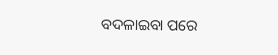ବଦଳାଇବା ପରେ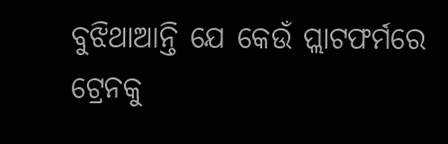ବୁଝିଥାଆନ୍ତି ଯେ କେଉଁ ପ୍ଲାଟଫର୍ମରେ ଟ୍ରେନକୁ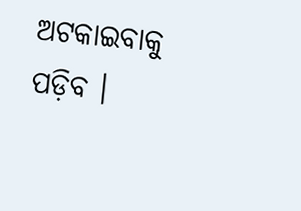ଅଟକାଇବାକୁ ପଡ଼ିବ ।